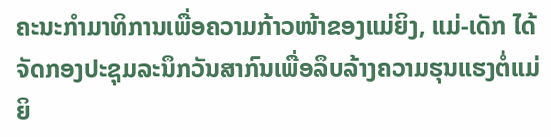ຄະນະກຳມາທິການເພື່ອຄວາມກ້າວໜ້າຂອງແມ່ຍິງ, ແມ່-ເດັກ ໄດ້ຈັດກອງປະຊຸມລະນຶກວັນສາກົນເພື່ອລຶບລ້າງຄວາມຮຸນແຮງຕໍ່ແມ່ຍິ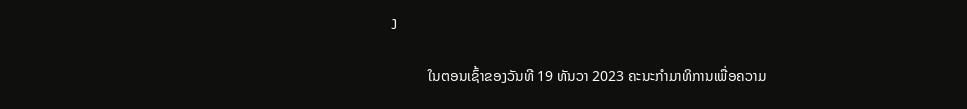ງ

          ໃນຕອນເຊົ້າຂອງວັນທີ 19 ທັນວາ 2023 ຄະນະກຳມາທິການເພື່ອຄວາມ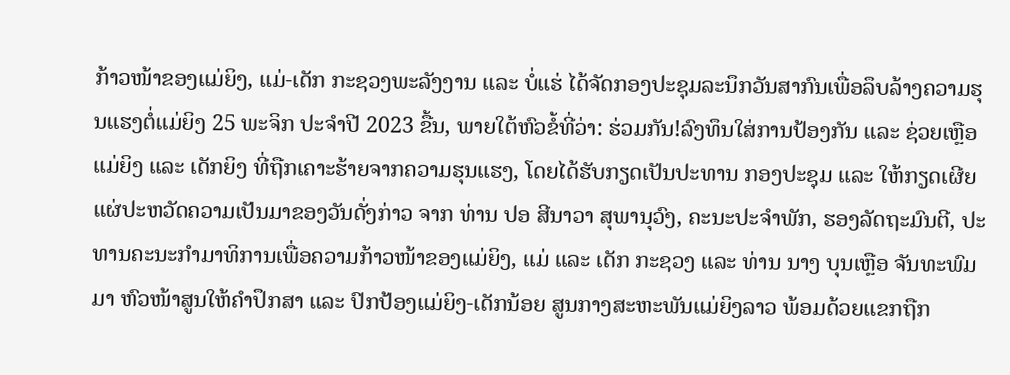ກ້າວໜ້າຂອງແມ່ຍິງ, ແມ່-ເດັກ ກະຊວງພະລັງງານ ແລະ ບໍ່ແຮ່ ໄດ້ຈັດກອງປະຊຸມລະນຶກວັນສາກົນເພື່ອລຶບລ້າງຄວາມຮຸນແຮງຕໍ່ແມ່ຍິງ 25 ພະຈິກ ປະຈຳປີ 2023 ຂື້ນ, ພາຍໃຕ້ຫົວຂໍ້ທີ່ວ່າ: ຮ່ວມກັນ!ລົງທຶນໃສ່ການປ້ອງກັນ ແລະ ຊ່ວຍເຫຼືອແມ່ຍິງ ແລະ ເດັກຍິງ ທີ່ຖືກເຄາະຮ້າຍຈາກຄວາມຮຸນແຮງ, ໂດຍໄດ້ຮັບກຽດເປັນປະທານ ກອງປະຊຸມ ແລະ ໃຫ້ກຽດເຜີຍແຜ່ປະຫວັດຄວາມເປັນມາຂອງວັນດັ່ງກ່າວ ຈາກ ທ່ານ ປອ ສີນາວາ ສຸພານຸວົງ, ຄະນະປະຈຳພັກ, ຮອງລັດຖະມົນຕີ, ປະທານຄະນະກຳມາທິການເພື່ອຄວາມກ້າວໜ້າຂອງແມ່ຍິງ, ແມ່ ແລະ ເດັກ ກະຊວງ ແລະ ທ່ານ ນາງ ບຸນເຫຼືອ ຈັນທະພົມມາ ຫົວໜ້າສູນໃຫ້ຄຳປຶກສາ ແລະ ປົກປ້ອງແມ່ຍິງ-ເດັກນ້ອຍ ສູນກາງສະຫະພັນແມ່ຍິງລາວ ພ້ອມດ້ວຍແຂກຖືກ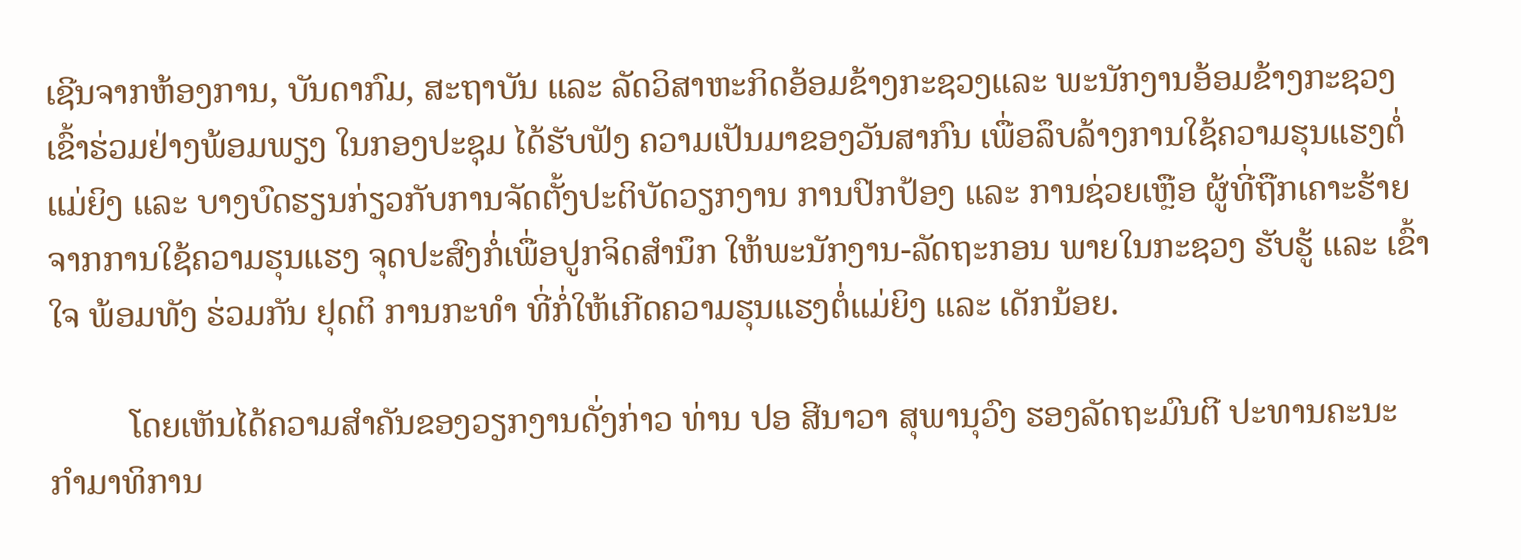ເຊີນຈາກຫ້ອງການ, ບັນດາກົມ, ສະຖາບັນ ແລະ ລັດວິສາຫະກິດອ້ອມຂ້າງກະຊວງແລະ ພະນັກງານອ້ອມຂ້າງກະຊວງເຂົ້າຮ່ວມຢ່າງພ້ອມພຽງ ໃນກອງປະຊຸມ ໄດ້ຮັບຟັງ ຄວາມເປັນມາຂອງວັນສາກົນ ເພື່ອລຶບລ້າງການໃຊ້ຄວາມຮຸນແຮງຕໍ່ແມ່ຍິງ ແລະ ບາງບົດຮຽນກ່ຽວກັບການຈັດຕັ້ງປະຕິບັດວຽກງານ ການປົກປ້ອງ ແລະ ການຊ່ວຍເຫຼືອ ຜູ້ທີ່ຖືກເຄາະຮ້າຍຈາກການໃຊ້ຄວາມຮຸນແຮງ ຈຸດປະສົງກໍ່ເພື່ອປູກຈິດສຳນຶກ ໃຫ້ພະນັກງານ-ລັດຖະກອນ ພາຍໃນກະຊວງ ຮັບຮູ້ ແລະ ເຂົ້າໃຈ ພ້ອມທັງ ຮ່ວມກັນ ຢຸດຕິ ການກະທຳ ທີ່ກໍ່ໃຫ້ເກີດຄວາມຮຸນແຮງຕໍ່ແມ່ຍິງ ແລະ ເດັກນ້ອຍ.

         ໂດຍເຫັນໄດ້ຄວາມສຳຄັນຂອງວຽກງານດັ່ງກ່າວ ທ່ານ ປອ ສີນາວາ ສຸພານຸວົງ ຮອງລັດຖະມົນຕີ ປະທານຄະນະກຳມາທິການ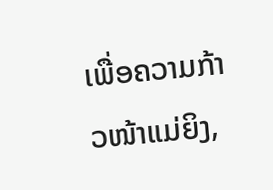ເພື່ອຄວາມກ້າວໜ້າແມ່ຍິງ,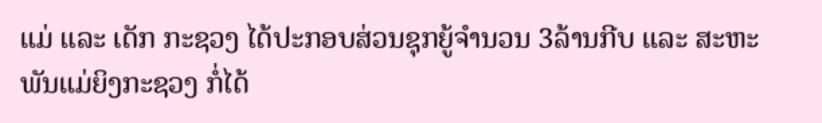ແມ່ ແລະ ເດັກ ກະຊວງ ໄດ້ປະກອບສ່ວນຊຸກຍູ້ຈຳນວນ 3ລ້ານກີບ ແລະ ສະຫະພັນແມ່ຍິງກະຊວງ ກໍ່ໄດ້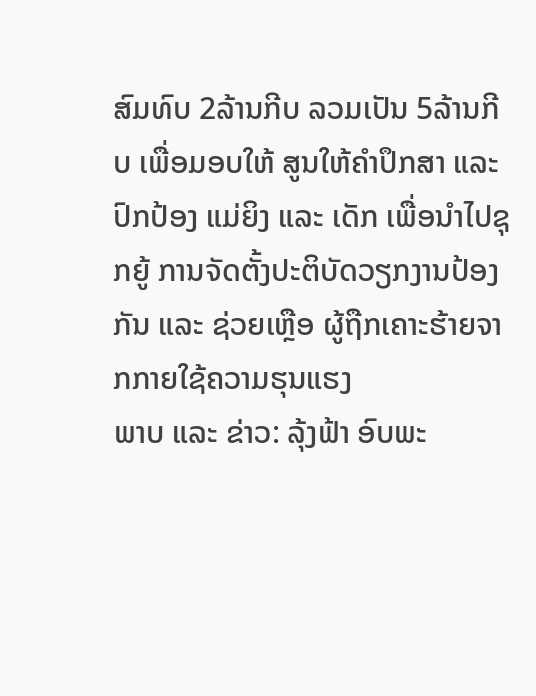ສົມທົບ 2ລ້ານກີບ ລວມເປັນ 5ລ້ານກີບ ເພື່ອມອບໃຫ້ ສູນໃຫ້ຄຳປຶກສາ ແລະ ປົກປ້ອງ ແມ່ຍິງ ແລະ ເດັກ ເພື່ອນຳໄປຊຸກຍູ້ ການຈັດຕັ້ງປະຕິບັດວຽກງານປ້ອງກັນ ແລະ ຊ່ວຍເຫຼືອ ຜູ້ຖືກເຄາະຮ້າຍຈາກກາຍໃຊ້ຄວາມຮຸນແຮງ
ພາບ ແລະ ຂ່າວ: ລຸ້ງຟ້າ ອົບພະ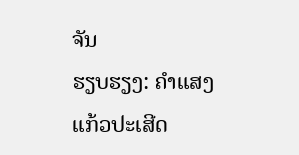ຈັນ
ຮຽບຮຽງ: ຄຳແສງ ແກ້ວປະເສີດ